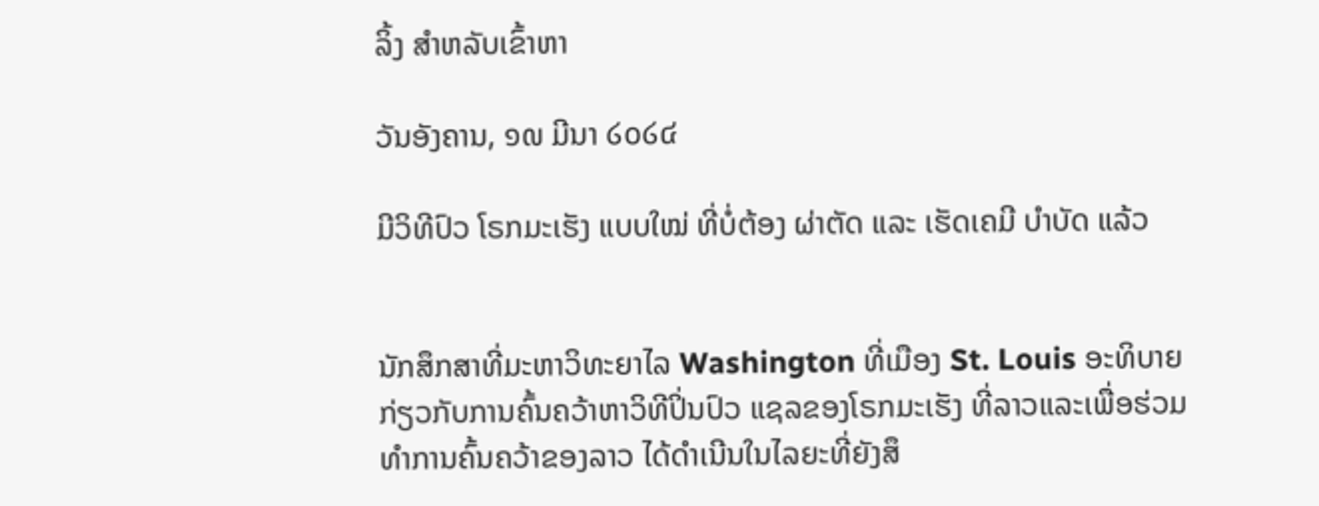ລິ້ງ ສຳຫລັບເຂົ້າຫາ

ວັນອັງຄານ, ໑໙ ມີນາ ໒໐໒໔

ມີວິທີປົວ ໂຣກມະເຮັງ ແບບໃໝ່ ທີ່ບໍ່ຕ້ອງ ຜ່າຕັດ ແລະ ເຮັດເຄມີ ບໍາບັດ ແລ້ວ


ນັກສຶກສາທີ່ມະຫາວິທະຍາໄລ Washington ທີ່ເມືອງ St. Louis ອະທິບາຍກ່ຽວກັບການຄົ້ນຄວ້າຫາວິທີປິ່ນປົວ ແຊລຂອງໂຣກມະເຮັງ ທີ່ລາວແລະເພື່ອຮ່ວມທໍາການຄົ້ນຄວ້າຂອງລາວ ໄດ້ດໍາເນີນໃນໄລຍະທີ່ຍັງສຶ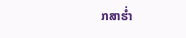ກສາຮໍ່າ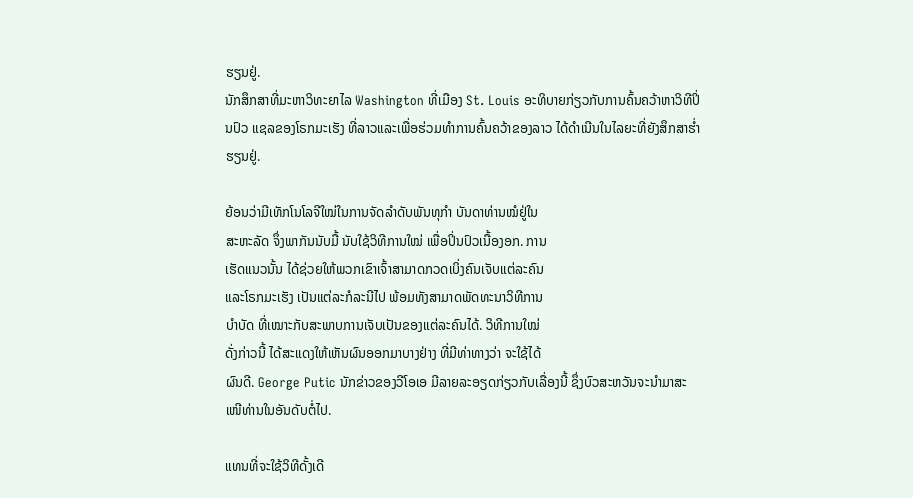ຮຽນຢູ່.
ນັກສຶກສາທີ່ມະຫາວິທະຍາໄລ Washington ທີ່ເມືອງ St. Louis ອະທິບາຍກ່ຽວກັບການຄົ້ນຄວ້າຫາວິທີປິ່ນປົວ ແຊລຂອງໂຣກມະເຮັງ ທີ່ລາວແລະເພື່ອຮ່ວມທໍາການຄົ້ນຄວ້າຂອງລາວ ໄດ້ດໍາເນີນໃນໄລຍະທີ່ຍັງສຶກສາຮໍ່າຮຽນຢູ່.

ຍ້ອນວ່າມີເທັກໂນໂລຈີໃໝ່ໃນການຈັດລໍາດັບພັນທຸກໍາ ບັນດາທ່ານໝໍຢູ່ໃນ
ສະຫະລັດ ຈຶ່ງພາກັນນັບມື້ ນັບໃຊ້ວິທີການໃໝ່ ເພື່ອປິ່ນປົວເນື້ອງອກ. ການ
ເຮັດແນວນັ້ນ ໄດ້ຊ່ວຍໃຫ້ພວກເຂົາເຈົ້າສາມາດກວດເບິ່ງຄົນເຈັບແຕ່ລະຄົນ
ແລະໂຣກມະເຮັງ ເປັນແຕ່ລະກໍລະນີໄປ ພ້ອມທັງສາມາດພັດທະນາວິທີການ
ບໍາບັດ ທີ່ເໝາະກັບສະພາບການເຈັບເປັນຂອງແຕ່ລະຄົນໄດ້. ວິທີການໃໝ່
ດັ່ງກ່າວນີ້ ໄດ້ສະແດງໃຫ້ເຫັນຜົນອອກມາບາງຢ່າງ ທີ່ມີທ່າທາງວ່າ ຈະໃຊ້ໄດ້
ຜົນດີ. George Putic ນັກຂ່າວຂອງວີໂອເອ ມີລາຍລະອຽດກ່ຽວກັບເລື່ອງນີ້ ຊຶ່ງບົວສະຫວັນຈະນໍາມາສະເໜີທ່ານໃນອັນດັບຕໍ່ໄປ.

ແທນທີ່ຈະໃຊ້ວິທີດັ້ງເດີ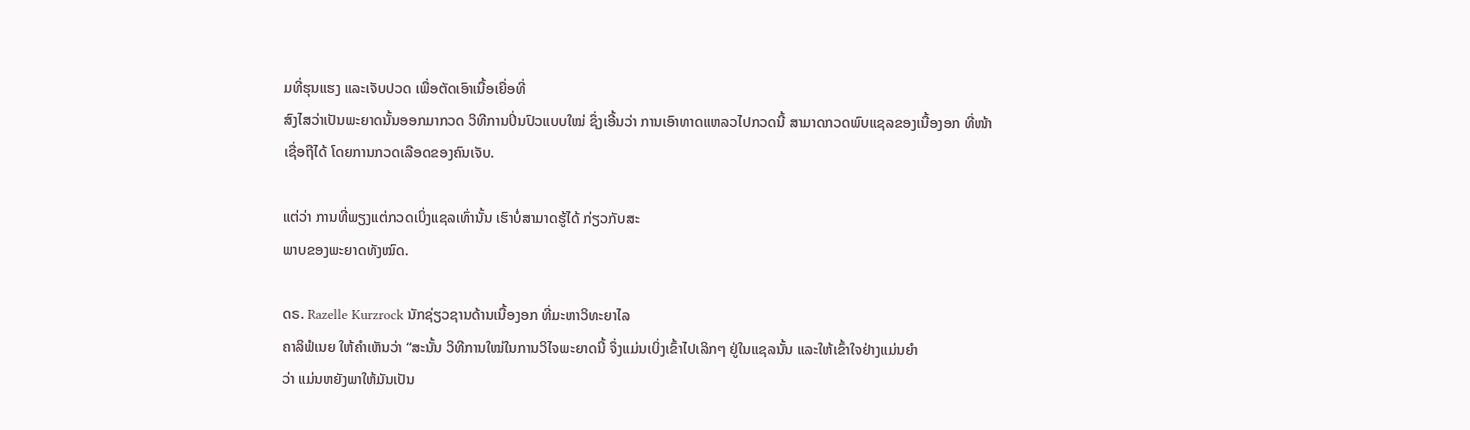ມທີ່ຮຸນແຮງ ແລະເຈັບປວດ ເພື່ອຕັດເອົາເນື້ອເຍື່ອທີ່
ສົງໄສວ່າເປັນພະຍາດນັ້ນອອກມາກວດ ວິທີການປິ່ນປົວແບບໃໝ່ ຊຶ່ງເອີ້ນວ່າ ການເອົາທາດແຫລວໄປກວດນີ້ ສາມາດກວດພົບແຊລຂອງເນື້ອງອກ ທີ່ໜ້າ
ເຊື່ອຖືໄດ້ ໂດຍການກວດເລືອດຂອງຄົນເຈັບ.

ແຕ່ວ່າ ການທີ່ພຽງແຕ່ກວດເບິ່ງແຊລເທົ່ານັ້ນ ເຮົາບໍ່ສາມາດຮູ້ໄດ້ ກ່ຽວກັບສະ
ພາບຂອງພະຍາດທັງໝົດ.

ດຣ. Razelle Kurzrock ນັກຊ່ຽວຊານດ້ານເນື້ອງອກ ທີ່ມະຫາວິທະຍາໄລ
ຄາລິຟໍເນຍ ໃຫ້ຄໍາເຫັນວ່າ “ສະນັ້ນ ວິທີການໃໝ່ໃນການວິໄຈພະຍາດນີ້ ຈຶ່ງແມ່ນເບິ່ງເຂົ້າໄປເລິກໆ ຢູ່ໃນແຊລນັ້ນ ແລະໃຫ້ເຂົ້າໃຈຢ່າງແມ່ນຍໍາ
ວ່າ ແມ່ນຫຍັງພາໃຫ້ມັນເປັນ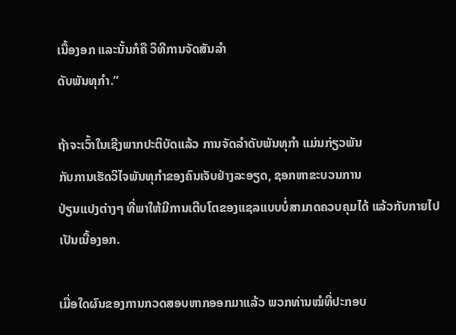ເນື້ອງອກ ແລະນັ້ນກໍຄື ວິທີການຈັດສັນລໍາ
ດັບພັນທຸກໍາ.”

ຖ້າຈະເວົ້າໃນເຊີງພາກປະຕິບັດແລ້ວ ການຈັດລໍາດັບພັນທຸກໍາ ແມ່ນກ່ຽວພັນ
ກັບການເຮັດວິໄຈພັນທຸກໍາຂອງຄົນເຈັບຢ່າງລະອຽດ, ຊອກຫາຂະບວນການ
ປ່ຽນແປງຕ່າງໆ ທີ່ພາໃຫ້ມີການເຕີບໂຕຂອງແຊລແບບບໍ່ສາມາດຄວບຄຸມໄດ້ ແລ້ວກັບກາຍໄປເປັນເນື້ອງອກ.

ເມື່ອໃດຜົນຂອງການກວດສອບຫາກອອກມາແລ້ວ ພວກທ່ານໝໍທີ່ປະກອບ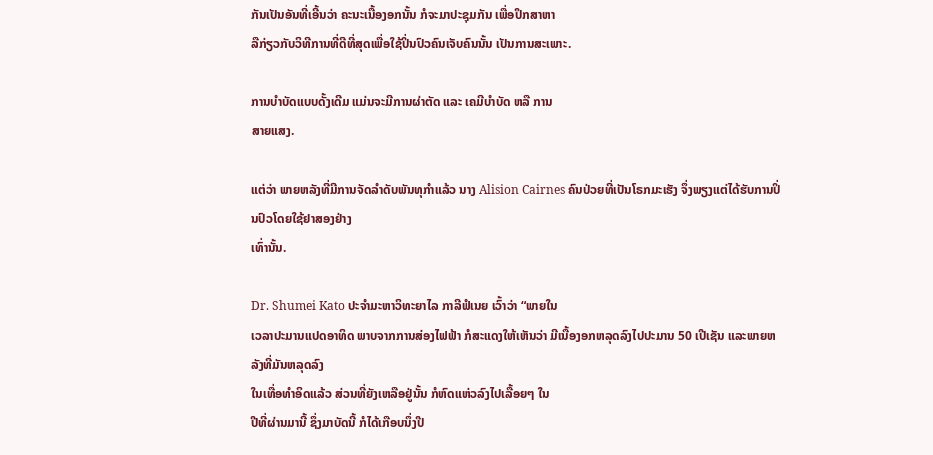ກັນເປັນອັນທີ່ເອີ້ນວ່າ ຄະນະເນື້ອງອກນັ້ນ ກໍຈະມາປະຊຸມກັນ ເພື່ອປຶກສາຫາ
ລືກ່ຽວກັບວິທີການທີ່ດີທີ່ສຸດເພື່ອໃຊ້ປິ່ນປົວຄົນເຈັບຄົນນັ້ນ ເປັນການສະເພາະ.

ການບໍາບັດແບບດັ້ງເດີມ ແມ່ນຈະມີການຜ່າຕັດ ແລະ ເຄມີບໍາບັດ ຫລື ການ
ສາຍແສງ.

ແຕ່ວ່າ ພາຍຫລັງທີ່ມີການຈັດລໍາດັບພັນທຸກໍາແລ້ວ ນາງ Alision Cairnes ຄົນປ່ວຍທີ່ເປັນໂຣກມະເຮັງ ຈຶ່ງພຽງແຕ່ໄດ້ຮັບການປິ່ນປົວໂດຍໃຊ້ຢາສອງຢ່າງ
ເທົ່ານັ້ນ.

Dr. Shumei Kato ປະຈຳມະຫາວິທະຍາໄລ ກາລີຟໍເນຍ ເວົ້າວ່າ “ພາຍໃນ
ເວລາປະມານແປດອາທິດ ພາບຈາກການສ່ອງໄຟຟ້າ ກໍສະແດງໃຫ້ເຫັນວ່າ ມີເນື້ອງອກຫລຸດລົງໄປປະມານ 50 ເປີເຊັນ ແລະພາຍຫລັງທີ່ມັນຫລຸດລົງ
ໃນເທື່ອທໍາອິດແລ້ວ ສ່ວນທີ່ຍັງເຫລືອຢູ່ນັ້ນ ກໍຫົດແຫ່ວລົງໄປເລື້ອຍໆ ໃນ
ປີທີ່ຜ່ານມານີ້ ຊຶ່ງມາບັດນີ້ ກໍໄດ້ເກືອບນຶ່ງປີ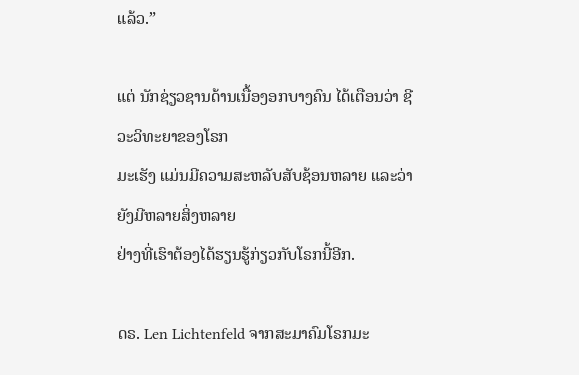ແລ້ວ.”

ແຕ່ ນັກຊ່ຽວຊານດ້ານເນື້ອງອກບາງຄົນ ໄດ້ເຕືອນວ່າ ຊີວະວິທະຍາຂອງໂຣກ
ມະເຮັງ ແມ່ນມີຄວາມສະຫລັບສັບຊ້ອນຫລາຍ ແລະວ່າ ຍັງມີຫລາຍສິ່ງຫລາຍ
ຢ່າງທີ່ເຮົາຕ້ອງໄດ້ຮຽນຮູ້ກ່ຽວກັບໂຣກນີ້ອີກ.

ດຣ. Len Lichtenfeld ຈາກສະມາຄົມໂຣກມະ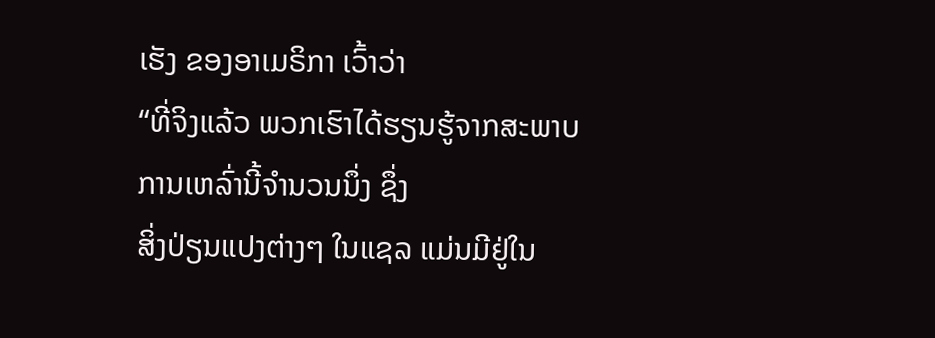ເຮັງ ຂອງອາເມຣິກາ ເວົ້າວ່າ
“ທີ່ຈິງແລ້ວ ພວກເຮົາໄດ້ຮຽນຮູ້ຈາກສະພາບການເຫລົ່ານີ້ຈໍານວນນຶ່ງ ຊຶ່ງ
ສິ່ງປ່ຽນແປງຕ່າງໆ ໃນແຊລ ແມ່ນມີຢູ່ໃນ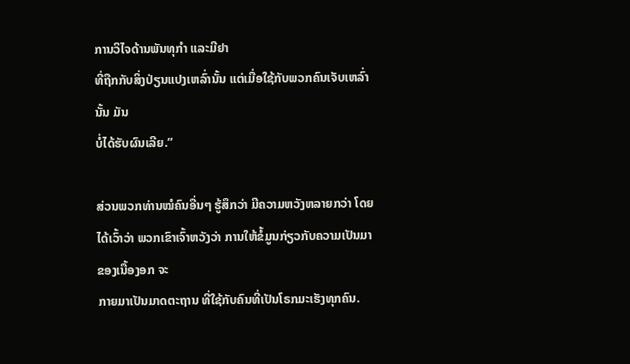ການວິໄຈດ້ານພັນທຸກໍາ ແລະມີຢາ
ທີ່ຖືກກັບສິ່ງປ່ຽນແປງເຫລົ່ານັ້ນ ແຕ່ເມື່ອໃຊ້ກັບພວກຄົນເຈັບເຫລົ່ານັ້ນ ມັນ
ບໍ່ໄດ້ຮັບຜົນເລີຍ.”

ສ່ວນພວກທ່ານໝໍຄົນອື່ນໆ ຮູ້ສຶກວ່າ ມີຄວາມຫວັງຫລາຍກວ່າ ໂດຍໄດ້ເວົ້າວ່າ ພວກເຂົາເຈົ້າຫວັງວ່າ ການໃຫ້ຂໍ້ມູນກ່ຽວກັບຄວາມເປັນມາຂອງເນື້ອງອກ ຈະ
ກາຍມາເປັນມາດຕະຖານ ທີ່ໃຊ້ກັບຄົນທີ່ເປັນໂຣກມະເຮັງທຸກຄົນ.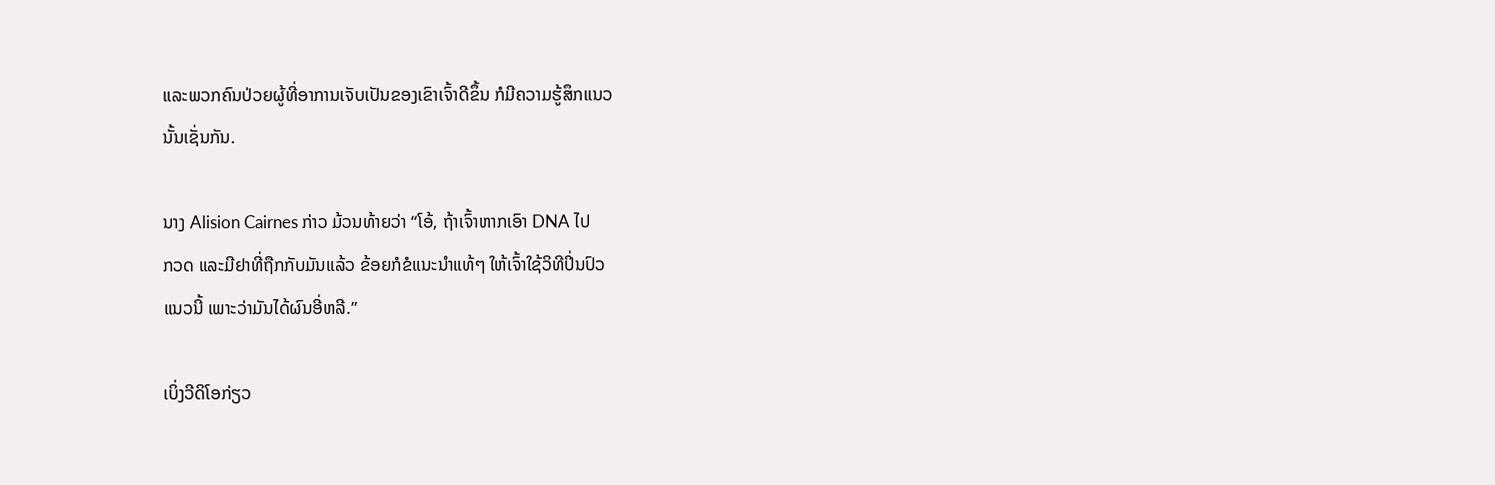ແລະພວກຄົນປ່ວຍຜູ້ທີ່ອາການເຈັບເປັນຂອງເຂົາເຈົ້າດີຂຶ້ນ ກໍມີຄວາມຮູ້ສຶກແນວ
ນັ້ນເຊັ່ນກັນ.

ນາງ Alision Cairnes ກ່າວ ມ້ວນທ້າຍວ່າ “ໂອ້, ຖ້າເຈົ້າຫາກເອົາ DNA ໄປ
ກວດ ແລະມີຢາທີ່ຖືກກັບມັນແລ້ວ ຂ້ອຍກໍຂໍແນະນໍາແທ້ໆ ໃຫ້ເຈົ້າໃຊ້ວິທີປິ່ນປົວ
ແນວນີ້ ເພາະວ່າມັນໄດ້ຜົນອີ່ຫລີ.”

ເບິ່ງວີດິໂອກ່ຽວ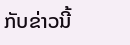ກັບຂ່າວນີ້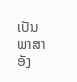ເປັນພາສາອັງ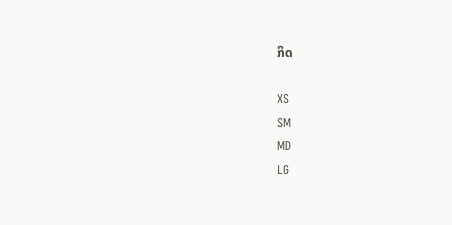ກິດ

XS
SM
MD
LG